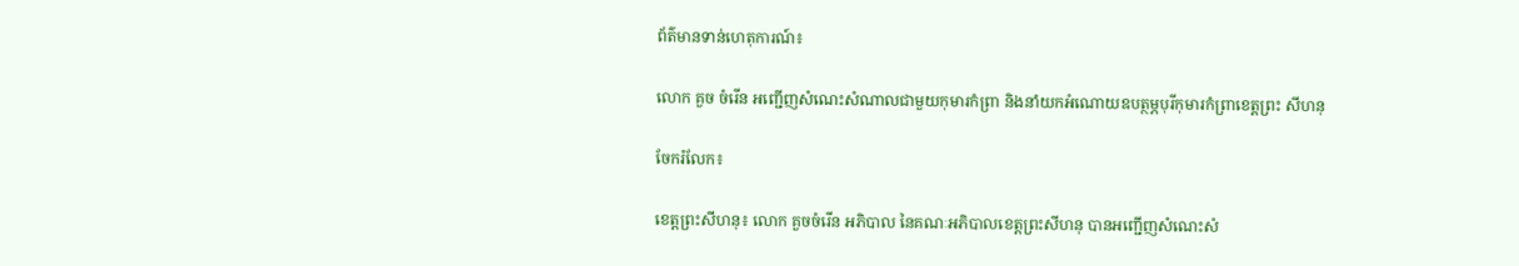ព័ត៌មានទាន់ហេតុការណ៍៖

លោក គួច ចំរើន អញ្ជើញសំណេះសំណាលជាមួយកុមារកំព្រា និងនាំយកអំណោយឧបត្ថម្ភបុរីកុមារកំព្រាខេត្តព្រះ សីហនុ

ចែករំលែក៖

ខេត្តព្រះសីហនុ៖ លោក គួចចំរើន អភិបាល នៃគណៈអភិបាលខេត្តព្រះសីហនុ បានអញ្ជើញសំណេះសំ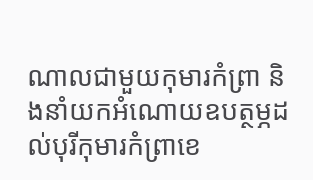ណាលជាមួយកុមារកំព្រា និងនាំយកអំណោយឧបត្ថម្ភដល់បុរីកុមារកំព្រាខេ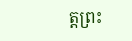ត្តព្រះ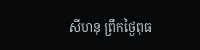សីហនុ ព្រឹកថ្ងៃពុធ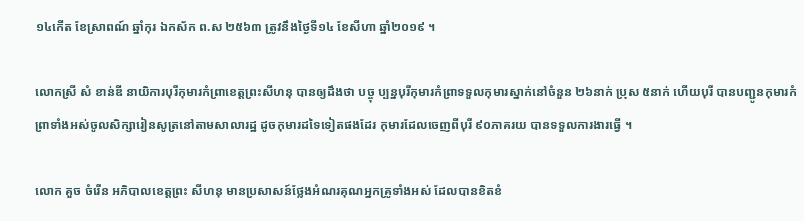១៤កើត ខែស្រាពណ៍ ឆ្នាំកុរ ឯកស័ក ព.ស ២៥៦៣ ត្រូវនឹងថ្ងៃទី១៤ ខែសីហា ឆ្នាំ២០១៩ ។

លោកស្រី សំ ខាន់ឌី នាយិការបុរីកុមារកំព្រាខេត្តព្រះសីហនុ បានឲ្យដឹងថា បច្ចុ ប្បន្នបុរីកុមារកំព្រាទទួលកុមារស្នាក់នៅចំនួន ២៦នាក់ ប្រុស ៥នាក់ ហើយបុរី បានបញ្ជូនកុមារកំព្រាទាំងអស់ចូលសិក្សារៀនសូត្រនៅតាមសាលារដ្ឋ ដូចកុមារដទៃទៀតផងដែរ កុមារដែលចេញពីបុរី ៩០ភាគរយ បានទទួលការងារធ្វើ ។

លោក គួច ចំរើន អភិបាលខេត្តព្រះ សីហនុ មានប្រសាសន៍ថ្លែងអំណរគុណអ្នកគ្រូទាំងអស់ ដែលបានខិតខំ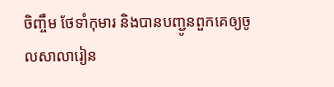ចិញ្ចឹម ថែទាំកុមារ និងបានបញ្ជូនពួកគេឲ្យចូលសាលារៀន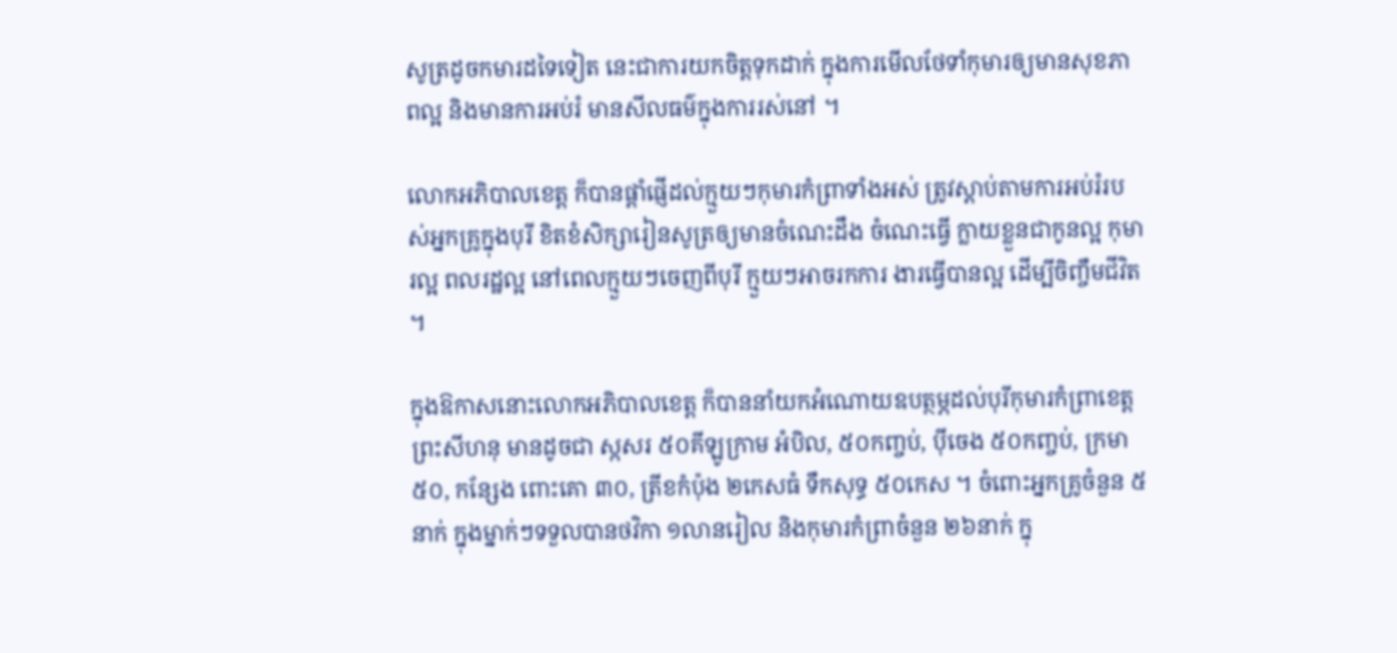សូត្រដូចកមារដទៃទៀត នេះជាការយកចិត្តទុកដាក់ ក្នុងការមើលថែទាំកុមារឲ្យមានសុខភាពល្អ និងមានការអប់រំ មានសីលធម៌ក្នុងការរស់នៅ ។

លោកអភិបាលខេត្ត ក៏បានផ្តាំផ្ញើដល់ក្មួយៗកុមារកំព្រាទាំងអស់ ត្រូវស្តាប់តាមការអប់រំរបស់អ្នកគ្រូក្នុងបុរី ខិតខំសិក្សារៀនសូត្រឲ្យមានចំណេះដឹង ចំណេះធ្វើ ក្លាយខ្លួនជាកូនល្អ កុមារល្អ ពលរដ្ឋល្អ នៅពេលក្មួយៗចេញពីបុរី ក្មួយៗអាចរកការ ងារធ្វើបានល្អ ដើម្បីចិញ្ចឹមជីវិត ។

ក្នុងឱកាសនោះលោកអភិបាលខេត្ត ក៏បាននាំយកអំណោយឧបត្ថម្ភដល់បុរីកុមារកំព្រាខេត្តព្រះសីហនុ មានដូចជា ស្កសរ ៥០គីឡូក្រាម អំបិល, ៥០កញ្ចប់, ប៉ីចេង ៥០កញ្ចប់, ក្រមា ៥០, កន្សែង ពោះគោ ៣០, ត្រីខកំប៉ុង ២កេសធំ ទឹកសុទ្ធ ៥០កេស ។ ចំពោះអ្នកគ្រូចំនួន ៥នាក់ ក្នុងម្នាក់ៗទទួលបានថវិកា ១លានរៀល និងកុមារកំព្រាចំនួន ២៦នាក់ ក្នុ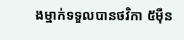ងម្នាក់ទទួលបានថវិកា ៥ម៉ឺន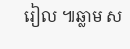រៀល ៕ឆ្លាម ស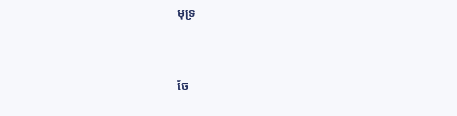មុទ្រ


ចែ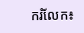ករំលែក៖